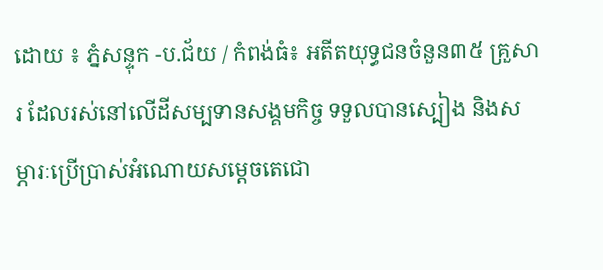ដោយ ៖ ភ្នំសន្ទុក -ប.ជ័យ / កំពង់ធំ៖ អតីតយុទ្ធជនចំនួន៣៥ គ្រួសារ ដែលរស់នៅលើដីសម្បទានសង្គមកិច្ច ទទួលបានស្បៀង និងសម្ភារៈប្រើប្រាស់អំណោយសម្តេចតេជោ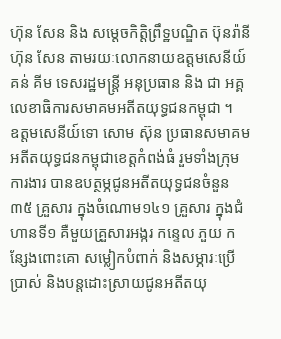ហ៊ុន សែន និង សម្តេចកិត្តិព្រឹទ្ឋបណ្ឌិត ប៊ុនរ៉ានី ហ៊ុន សែន តាមរយៈលោកនាយឧត្ដមសេនីយ៍គន់ គីម ទេសរដ្ឋមន្ត្រី អនុប្រធាន និង ជា អគ្គលេខាធិការសមាគមអតីតយុទ្ធជនកម្ពុជា ។
ឧត្តមសេនីយ៍ទោ សោម ស៊ុន ប្រធានសមាគមអតីតយុទ្ធជនកម្ពុជាខេត្តកំពង់ធំ រួមទាំងក្រុមការងារ បានឧបត្ថម្ភជូនអតីតយុទ្ធជនចំនួន៣៥ គ្រួសារ ក្នុងចំណោម១៤១ គ្រួសារ ក្នុងជំហានទី១ គឺមួយគ្រួសារអង្ករ កន្ទេល ភួយ កន្សែងពោះគោ សម្លៀកបំពាក់ និងសម្ភារៈប្រើប្រាស់ និងបន្តដោះស្រាយជូនអតីតយុ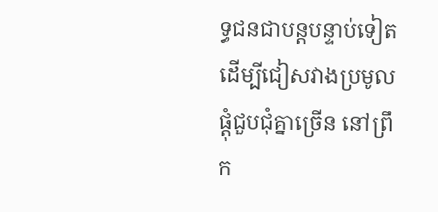ទ្ធជនជាបន្តបន្ទាប់ទៀត ដើម្បីជៀសវាងប្រមូលផ្ដុំជួបជុំគ្នាច្រើន នៅព្រឹក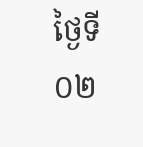ថ្ងៃទី០២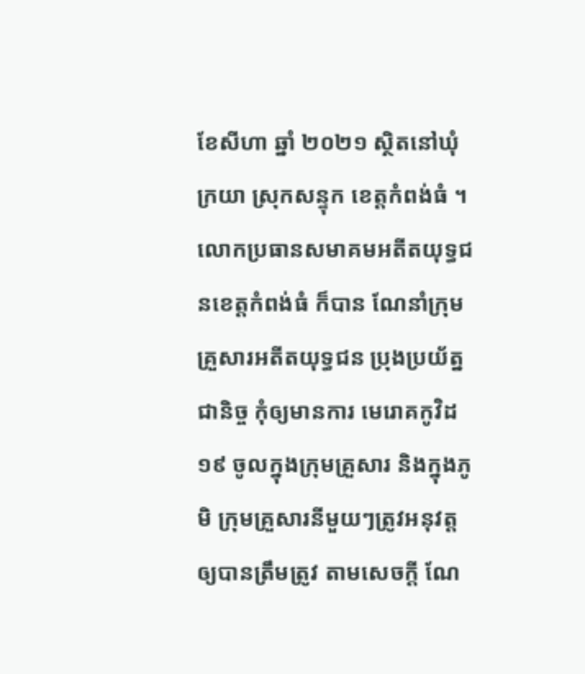ខែសីហា ឆ្នាំ ២០២១ ស្ថិតនៅឃុំក្រយា ស្រុកសន្ទុក ខេត្តកំពង់ធំ ។
លោកប្រធានសមាគមអតីតយុទ្ធជនខេត្តកំពង់ធំ ក៏បាន ណែនាំក្រុមគ្រួសារអតីតយុទ្ធជន ប្រុងប្រយ័ត្នជានិច្ច កុំឲ្យមានការ មេរោគកូវិដ១៩ ចូលក្នុងក្រុមគ្រួសារ និងក្នុងភូមិ ក្រុមគ្រួសារនីមួយៗត្រូវអនុវត្តឲ្យបានត្រឹមត្រូវ តាមសេចក្ដី ណែ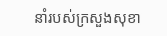នាំរបស់ក្រសួងសុខា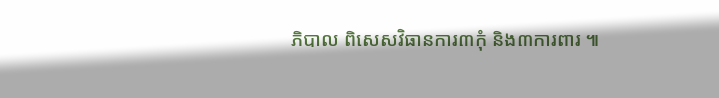ភិបាល ពិសេសវិធានការ៣កុំ និង៣ការពារ ៕